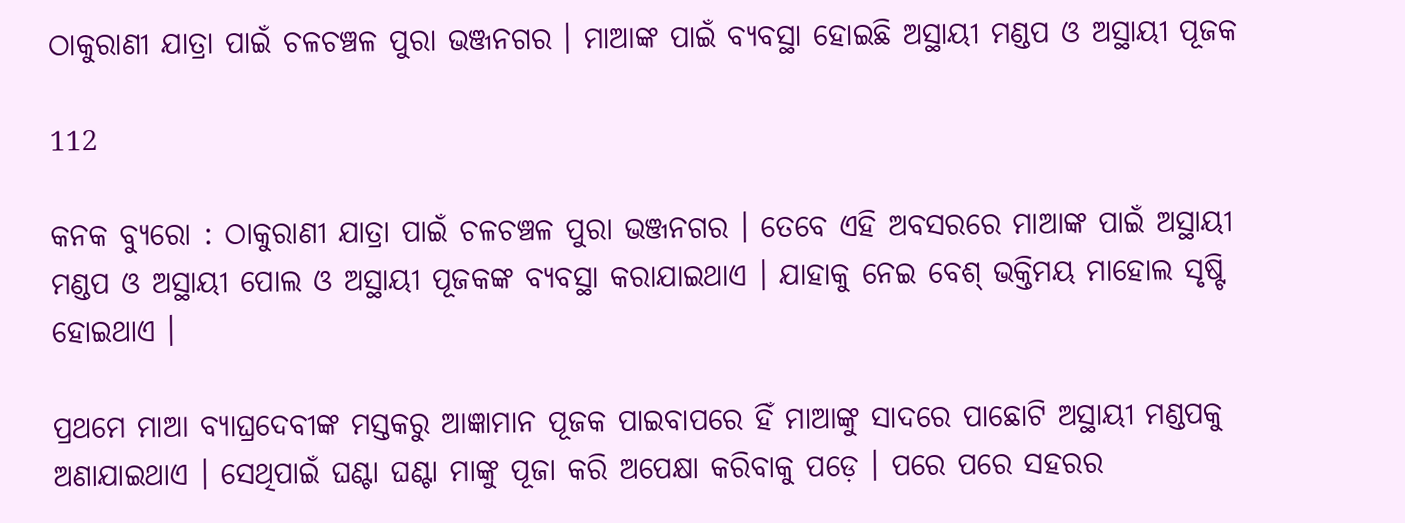ଠାକୁରାଣୀ ଯାତ୍ରା ପାଇଁ ଚଳଚଞ୍ଚଳ ପୁରା ଭଞ୍ଜନଗର । ମାଆଙ୍କ ପାଇଁ ବ୍ୟବସ୍ଥା ହୋଇଛି ଅସ୍ଥାୟୀ ମଣ୍ଡପ ଓ ଅସ୍ଥାୟୀ ପୂଜକ

112

କନକ ବ୍ୟୁରୋ : ଠାକୁରାଣୀ ଯାତ୍ରା ପାଇଁ ଚଳଚଞ୍ଚଳ ପୁରା ଭଞ୍ଜନଗର । ତେବେ ଏହି ଅବସରରେ ମାଆଙ୍କ ପାଇଁ ଅସ୍ଥାୟୀ ମଣ୍ଡପ ଓ ଅସ୍ଥାୟୀ ପୋଲ ଓ ଅସ୍ଥାୟୀ ପୂଜକଙ୍କ ବ୍ୟବସ୍ଥା କରାଯାଇଥାଏ । ଯାହାକୁ ନେଇ ବେଶ୍ ଭକ୍ତିମୟ ମାହୋଲ ସୃଷ୍ଟି ହୋଇଥାଏ ।

ପ୍ରଥମେ ମାଆ ବ୍ୟାଘ୍ରଦେବୀଙ୍କ ମସ୍ତକରୁ ଆଜ୍ଞାମାନ ପୂଜକ ପାଇବାପରେ ହିଁ ମାଆଙ୍କୁ ସାଦରେ ପାଛୋଟି ଅସ୍ଥାୟୀ ମଣ୍ଡପକୁ ଅଣାଯାଇଥାଏ । ସେଥିପାଇଁ ଘଣ୍ଟା ଘଣ୍ଟା ମାଙ୍କୁ ପୂଜା କରି ଅପେକ୍ଷା କରିବାକୁ ପଡ଼େ । ପରେ ପରେ ସହରର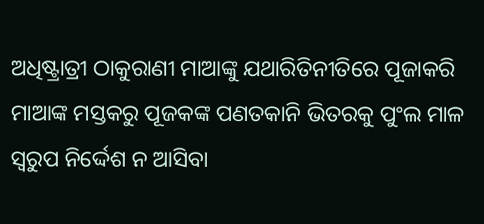ଅଧିଷ୍ଟ୍ରାତ୍ରୀ ଠାକୁରାଣୀ ମାଆଙ୍କୁ ଯଥାରିତିନୀତିରେ ପୂଜାକରି ମାଆଙ୍କ ମସ୍ତକରୁ ପୂଜକଙ୍କ ପଣତକାନି ଭିତରକୁ ପୁଂଲ ମାଳ ସ୍ୱରୁପ ନିର୍ଦ୍ଦେଶ ନ ଆସିବା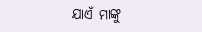ଯାଏଁ ମାଙ୍କୁ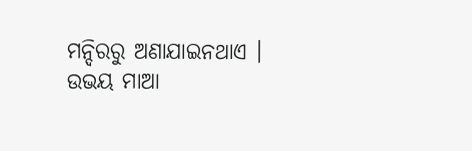ମନ୍ଦିରରୁ ଅଣାଯାଇନଥାଏ । ଉଭୟ ମାଆ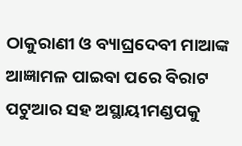ଠାକୁରାଣୀ ଓ ବ୍ୟାଘ୍ରଦେବୀ ମାଆଙ୍କ ଆଜ୍ଞାମଳ ପାଇବା ପରେ ବିରାଟ ପଟୁଆର ସହ ଅସ୍ଥାୟୀମଣ୍ଡପକୁ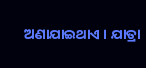ଅଣାଯାଇଥାଏ । ଯାତ୍ରା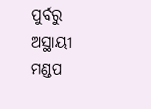ପୁର୍ବରୁ ଅସ୍ଥାୟୀ ମଣ୍ଡପ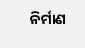ନିର୍ମାଣ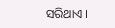ସରିଥାଏ ।